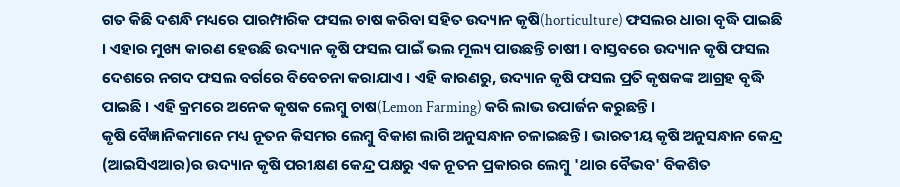ଗତ କିଛି ଦଶନ୍ଧି ମଧ୍ୟରେ ପାରମ୍ପାରିକ ଫସଲ ଚାଷ କରିବା ସହିତ ଉଦ୍ୟାନ କୃଷି(horticulture) ଫସଲର ଧାରା ବୃଦ୍ଧି ପାଇଛି । ଏହାର ମୁଖ୍ୟ କାରଣ ହେଉଛି ଉଦ୍ୟାନ କୃଷି ଫସଲ ପାଇଁ ଭଲ ମୂଲ୍ୟ ପାଉଛନ୍ତି ଚାଷୀ । ବାସ୍ତବରେ ଉଦ୍ୟାନ କୃଷି ଫସଲ ଦେଶରେ ନଗଦ ଫସଲ ବର୍ଗରେ ବିବେଚନା କରାଯାଏ । ଏହି କାରଣରୁ, ଉଦ୍ୟାନ କୃଷି ଫସଲ ପ୍ରତି କୃଷକଙ୍କ ଆଗ୍ରହ ବୃଦ୍ଧି ପାଇଛି । ଏହି କ୍ରମରେ ଅନେକ କୃଷକ ଲେମ୍ବୁ ଚାଷ(Lemon Farming) କରି ଲାଭ ଉପାର୍ଜନ କରୁଛନ୍ତି।
କୃଷି ବୈଜ୍ଞାନିକମାନେ ମଧ୍ୟ ନୂତନ କିସମର ଲେମ୍ବୁ ବିକାଶ ଲାଗି ଅନୁସନ୍ଧାନ ଚଳାଇଛନ୍ତି । ଭାରତୀୟ କୃଷି ଅନୁସନ୍ଧାନ କେନ୍ଦ୍ର (ଆଇସିଏଆର)ର ଉଦ୍ୟାନ କୃଷି ପରୀକ୍ଷଣ କେନ୍ଦ୍ର ପକ୍ଷରୁ ଏକ ନୂତନ ପ୍ରକାରର ଲେମ୍ବୁ 'ଥାର ବୈଭବ' ବିକଶିତ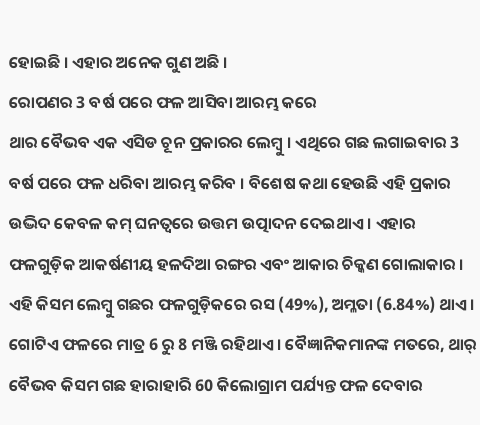ହୋଇଛି । ଏହାର ଅନେକ ଗୁଣ ଅଛି ।
ରୋପଣର 3 ବର୍ଷ ପରେ ଫଳ ଆସିବା ଆରମ୍ଭ କରେ
ଥାର ବୈଭବ ଏକ ଏସିଡ ଚୂନ ପ୍ରକାରର ଲେମ୍ବୁ । ଏଥିରେ ଗଛ ଲଗାଇବାର 3 ବର୍ଷ ପରେ ଫଳ ଧରିବା ଆରମ୍ଭ କରିବ । ବିଶେଷ କଥା ହେଉଛି ଏହି ପ୍ରକାର ଉଦ୍ଭିଦ କେବଳ କମ୍ ଘନତ୍ୱରେ ଉତ୍ତମ ଉତ୍ପାଦନ ଦେଇଥାଏ । ଏହାର ଫଳଗୁଡ଼ିକ ଆକର୍ଷଣୀୟ ହଳଦିଆ ରଙ୍ଗର ଏବଂ ଆକାର ଚିକ୍କଣ ଗୋଲାକାର ।
ଏହି କିସମ ଲେମ୍ବୁ ଗଛର ଫଳଗୁଡ଼ିକରେ ରସ (49%), ଅମ୍ଳତା (6.84%) ଥାଏ । ଗୋଟିଏ ଫଳରେ ମାତ୍ର 6 ରୁ 8 ମଞ୍ଜି ରହିଥାଏ । ବୈଜ୍ଞାନିକମାନଙ୍କ ମତରେ, ଥାର୍ ବୈଭବ କିସମ ଗଛ ହାରାହାରି 60 କିଲୋଗ୍ରାମ ପର୍ଯ୍ୟନ୍ତ ଫଳ ଦେବାର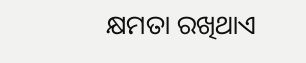କ୍ଷମତା ରଖିଥାଏ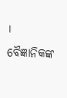।
ବୈଜ୍ଞାନିକଙ୍କ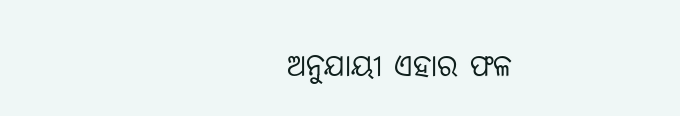ଅନୁଯାୟୀ ଏହାର ଫଳ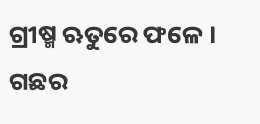ଗ୍ରୀଷ୍ମ ଋତୁରେ ଫଳେ । ଗଛର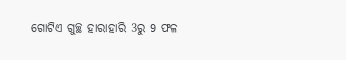ଗୋଟିଏ ଗୁଚ୍ଛ ହାରାହାରି 3ରୁ 9 ଫଳ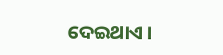ଦେଇଥାଏ ।